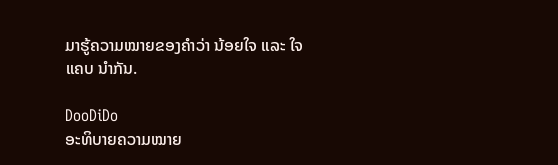ມາຮູ້ຄວາມໝາຍຂອງຄຳວ່າ ນ້ອຍໃຈ ແລະ ໃຈແຄບ ນຳກັນ.

DooDiDo
ອະທິບາຍຄວາມໝາຍ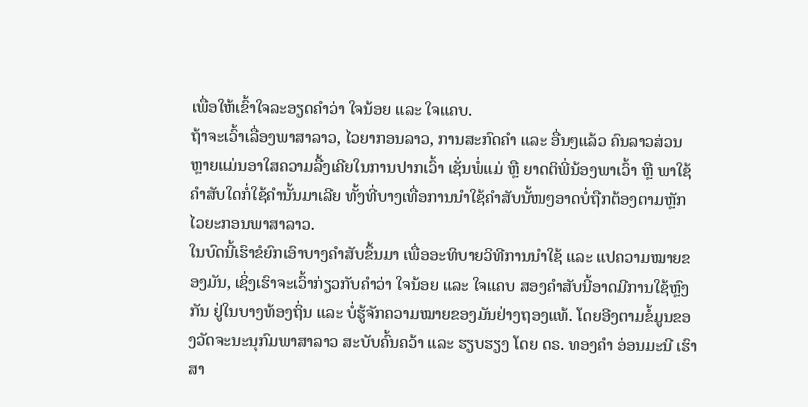ເພື່ອໃຫ້ເຂົ້າໃຈລະອຽດຄໍາວ່າ ໃຈນ້ອຍ ແລະ ໃຈແຄບ.
ຖ້າຈະເວົ້າເລື່ອງພາສາລາວ, ໄວຍາກອນລາວ, ການສະກົດຄຳ ແລະ ອື່ນໆແລ້ວ ຄົນລາວສ່ວນຫຼາຍແມ່ນອາໃສຄວາມລື້ງເຄີຍໃນການປາກເວົ້າ ເຊັ່ນພໍ່ແມ່ ຫຼື ຍາດຕິພີ່ນ້ອງພາເວົ້າ ຫຼື ພາໃຊ້ຄໍາສັບໃດກໍ່ໃຊ້ຄໍານັ້ນມາເລີຍ ທັ້ງທີ່ບາງເທື່ອການນໍາໃຊ້ຄໍາສັບນັ້ໜໆອາດບໍ່ຖືກຕ້ອງຕາມຫຼັກໄວຍະກອນພາສາລາວ.
ໃນບົດນີ້ເຮົາຂໍຍົກເອົາບາງຄໍາສັບຂຶ້ນມາ ເພື່ອອະທິບາຍວິທີການນໍາໃຊ້ ແລະ ແປຄວາມໝາຍຂອງມັນ, ເຊິ່ງເຮົາຈະເວົ້າກ່ຽວກັບຄໍາວ່າ ໃຈນ້ອຍ ແລະ ໃຈແຄບ ສອງຄໍາສັບນີ້ອາດມີການໃຊ້ຫຼົງກັນ ຢູ່ໃນບາງທ້ອງຖິ່ນ ແລະ ບໍ່ຮູ້ຈັກຄວາມໝາຍຂອງມັນຢ່າງຖອງແທ້. ໂດຍອີງຕາມຂໍ້ມູນຂອງວັດຈະນະນຸກົມພາສາລາວ ສະບັບຄົ້ນຄວ້າ ແລະ ຮຽບຮຽງ ໂດຍ ດຣ. ທອງຄໍາ ອ່ອນມະນີ ເຮົາສາ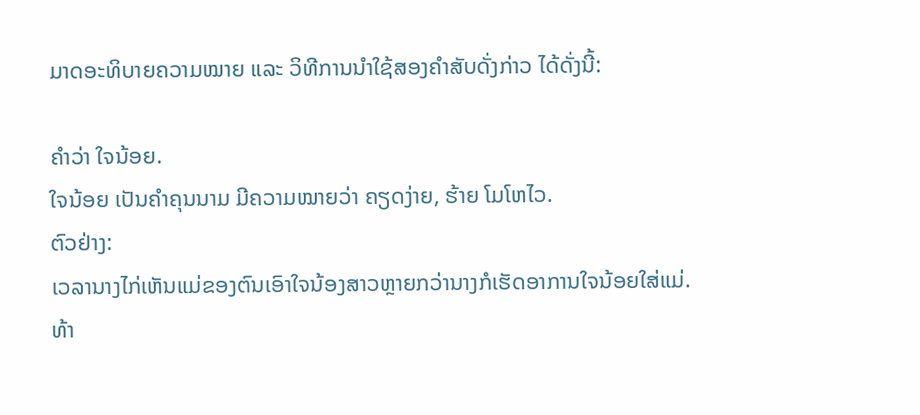ມາດອະທິບາຍຄວາມໝາຍ ແລະ ວິທີການນໍາໃຊ້ສອງຄໍາສັບດັ່ງກ່າວ ໄດ້ດັ່ງນີ້:

ຄຳວ່າ ໃຈນ້ອຍ.
ໃຈນ້ອຍ ເປັນຄໍາຄຸນນາມ ມີຄວາມໝາຍວ່າ ຄຽດງ່າຍ, ຮ້າຍ ໂມໂຫໄວ.
ຕົວຢ່າງ:
ເວລານາງໄກ່ເຫັນແມ່ຂອງຕົນເອົາໃຈນ້ອງສາວຫຼາຍກວ່ານາງກໍເຮັດອາການໃຈນ້ອຍໃສ່ແມ່.
ທ້າ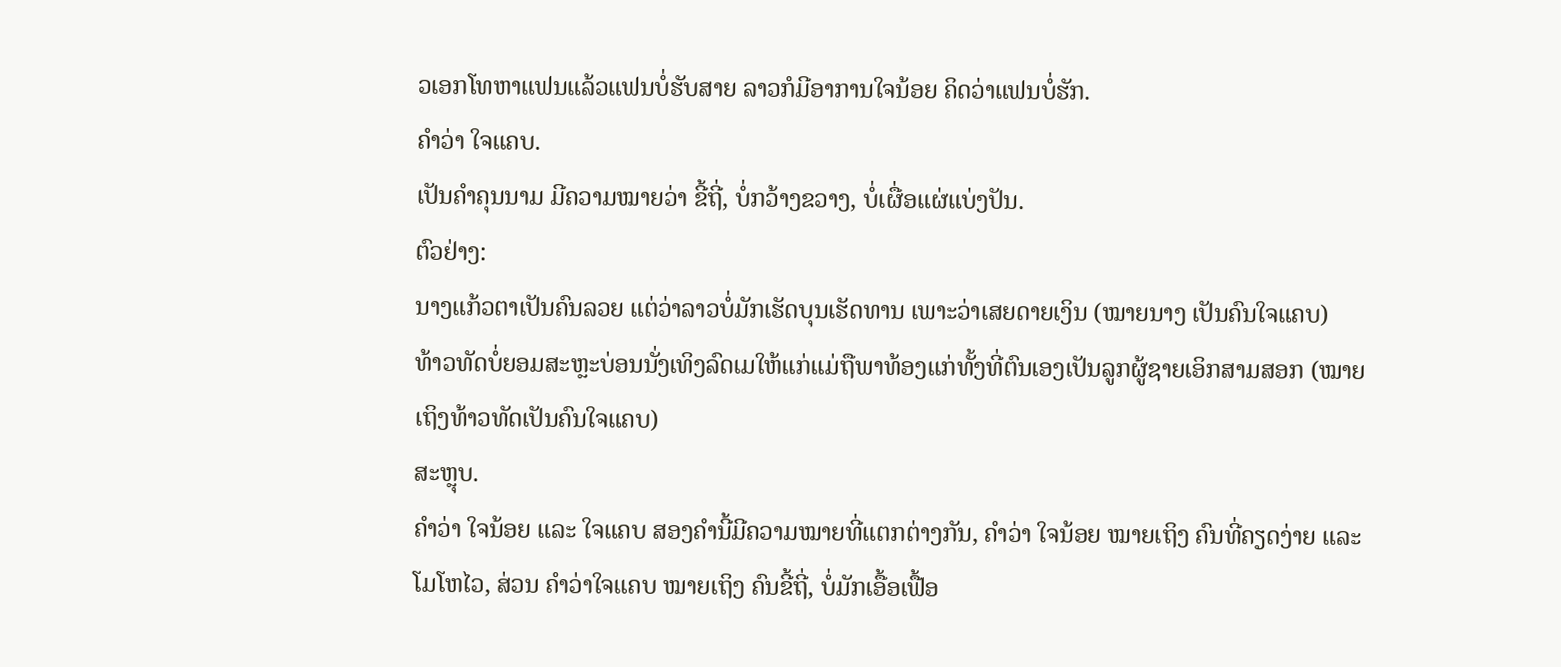ວເອກໂທຫາແຟນແລ້ວແຟນບໍ່ຮັບສາຍ ລາວກໍມີອາການໃຈນ້ອຍ ຄິດວ່າແຟນບໍ່ຮັກ.
ຄຳວ່າ ໃຈແຄບ.
ເປັນຄໍາຄຸນນາມ ມີຄວາມໝາຍວ່າ ຂີ້ຖີ່, ບໍ່ກວ້າງຂວາງ, ບໍ່ເຜື່ອແຜ່ແບ່ງປັນ.
ຕົວຢ່າງ:
ນາງແກ້ວຕາເປັນຄົນລວຍ ແຕ່ວ່າລາວບໍ່ມັກເຮັດບຸນເຮັດທານ ເພາະວ່າເສຍດາຍເງິນ (ໝາຍນາງ ເປັນຄົນໃຈແຄບ)
ທ້າວທັດບໍ່ຍອມສະຫຼະບ່ອນນັ່ງເທິງລົດເມໃຫ້ແກ່ແມ່ຖືພາທ້ອງແກ່ທັ້ງທີ່ຕົນເອງເປັນລູກຜູ້ຊາຍເອິກສາມສອກ (ໝາຍເຖິງທ້າວທັດເປັນຄົນໃຈແຄບ)
ສະຫຼຸບ.
ຄໍາວ່າ ໃຈນ້ອຍ ແລະ ໃຈແຄບ ສອງຄໍານີ້ມີຄວາມໝາຍທີ່ແຕກຕ່າງກັນ, ຄໍາວ່າ ໃຈນ້ອຍ ໝາຍເຖິງ ຄົນທີ່ຄຽດງ່າຍ ແລະ ໂມໂຫໄວ, ສ່ວນ ຄໍາວ່າໃຈແຄບ ໝາຍເຖິງ ຄົນຂີ້ຖີ່, ບໍ່ມັກເອື້ອເຟື້ອ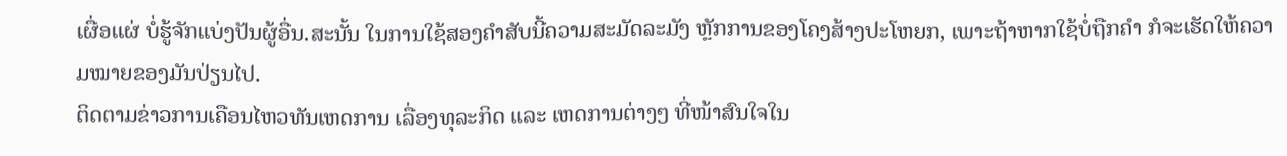ເຜື່ອແຜ່ ບໍ່ຮູ້ຈັກແບ່ງປັນຜູ້ອື່ນ.ສະນັ້ນ ໃນການໃຊ້ສອງຄໍາສັບນີ້ຄວາມສະມັດລະມັງ ຫຼັກການຂອງໂຄງສ້າງປະໂຫຍກ, ເພາະຖ້າຫາກໃຊ້ບໍ່ຖືກຄໍາ ກໍຈະເຮັດໃຫ້ຄວາມໝາຍຂອງມັນປ່ຽນໄປ.
ຕິດຕາມຂ່າວການເຄືອນໄຫວທັນເຫດການ ເລື່ອງທຸລະກິດ ແລະ ເຫດການຕ່າງໆ ທີ່ໜ້າສົນໃຈໃນ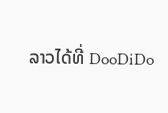ລາວໄດ້ທີ່ DooDiDo